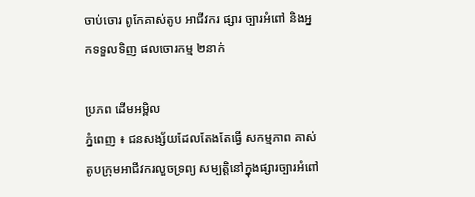ចាប់ចោរ ពូកែគាស់តូប អាជីវករ ផ្សារ ច្បារអំពៅ និងអ្នកទទួលទិញ ផលចោរកម្ម ២នាក់

ប្រភព ដើមអម្ពិល
ភ្នំពេញ ៖ ជនសង្ស័យដែលតែងតែធ្វើ សកម្មភាព គាស់តូបក្រុមអាជីវករលួចទ្រព្យ សម្បត្ដិនៅក្នុងផ្សារច្បារអំពៅ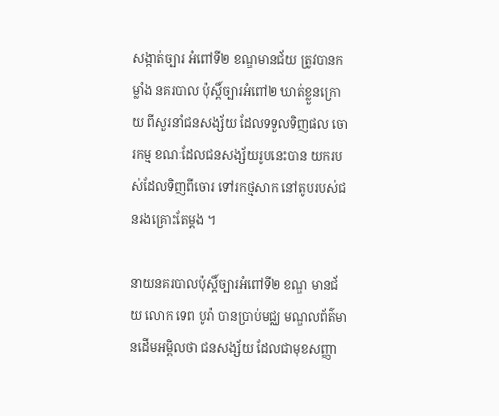សង្កាត់ច្បារ អំពៅទី២ ខណ្ឌមានជ័យ ត្រូវបានកម្លាំង នគរបាល ប៉ុស្ដិ៍ច្បារអំពៅ២ ឃាត់ខ្លួនក្រោយ ពីសួរនាំជនសង្ស័យ ដែលទទួលទិញផល ចោរកម្ម ខណៈដែលជនសង្ស័យរូបនេះបាន យករបស់ដែលទិញពីចោរ ទៅរកថ្មសាក នៅតូបរបស់ជនរងគ្រោះតែម្ដង ។

នាយនគរបាលប៉ុស្ដិ៍ច្បារអំពៅទី២ ខណ្ឌ មានជ័យ លោក ទេព បូរ៉ា បានប្រាប់មជ្ឈ មណ្ឌលព័ត៌មានដើមអម្ពិលថា ជនសង្ស័យ ដែលជាមុខសញ្ញា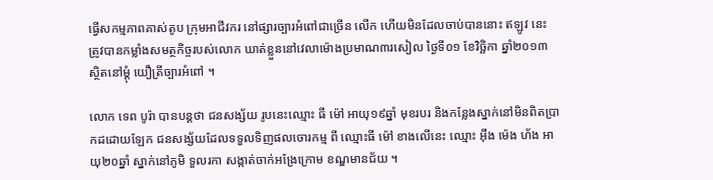ធ្វើសកម្មភាពគាស់តូប ក្រុមអាជីវករ នៅផ្សារច្បារអំពៅជាច្រើន លើក ហើយមិនដែលចាប់បាននោះ ឥឡូវ នេះ ត្រូវបានកម្លាំងសមត្ថកិច្ចរបស់លោក ឃាត់ខ្លួននៅវេលាម៉ោងប្រមាណ៣រសៀល ថ្ងៃទី០១ ខែវិច្ឆិកា ឆ្នាំ២០១៣ ស្ថិតនៅម្ដុំ យឿត្រីច្បារអំពៅ ។

លោក ទេព បូរ៉ា បានបន្ដថា ជនសង្ស័យ រូបនេះឈ្មោះ ធី ម៉ៅ អាយុ១៩ឆ្នាំ មុខរបរ និងកន្លែងស្នាក់នៅមិនពិតប្រាកដដោយឡែក ជនសង្ស័យដែលទទួលទិញផលចោរកម្ម ពី ឈ្មោះធី ម៉ៅ ខាងលើនេះ ឈ្មោះ អ៊ឹង ម៉េង ហ័ង អាយុ២០ឆ្នាំ ស្នាក់នៅភូមិ ទួលរកា សង្កាត់ចាក់អង្រែក្រោម ខណ្ឌមានជ័យ ។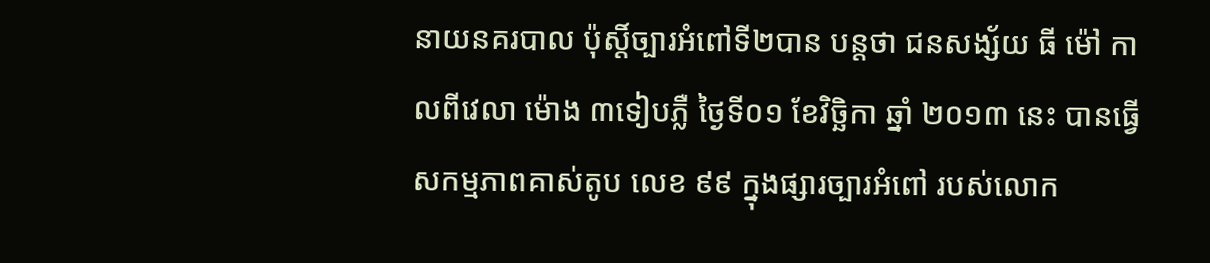នាយនគរបាល ប៉ុស្ដិ៍ច្បារអំពៅទី២បាន បន្ដថា ជនសង្ស័យ ធី ម៉ៅ កាលពីវេលា ម៉ោង ៣ទៀបភ្លឺ ថ្ងៃទី០១ ខែវិច្ឆិកា ឆ្នាំ ២០១៣ នេះ បានធ្វើសកម្មភាពគាស់តូប លេខ ៩៩ ក្នុងផ្សារច្បារអំពៅ របស់លោក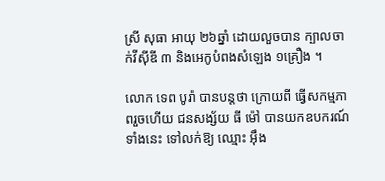ស្រី សុធា អាយុ ២៦ឆ្នាំ ដោយលួចបាន ក្បាលចាក់វីស៊ីឌី ៣ និងអេកូបំពងសំឡេង ១គ្រឿង ។

លោក ទេព បូរ៉ា បានបន្ដថា ក្រោយពី ធ្វើសកម្មភាពរួចហើយ ជនសង្ស័យ ធី ម៉ៅ បានយកឧបករណ៍ទាំងនេះ ទៅលក់ឱ្យ ឈ្មោះ អ៊ឹង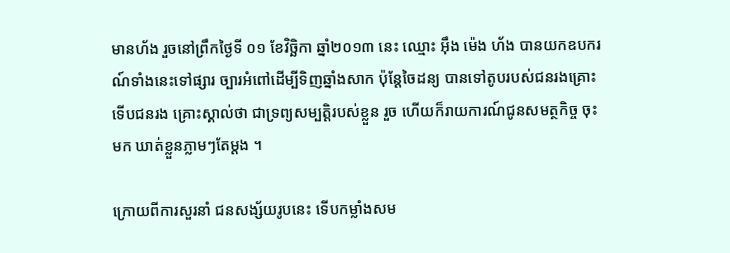មានហ័ង រួចនៅព្រឹកថ្ងៃទី ០១ ខែវិច្ឆិកា ឆ្នាំ២០១៣ នេះ ឈ្មោះ អ៊ឹង ម៉េង ហ័ង បានយកឧបករណ៍ទាំងនេះទៅផ្សារ ច្បារអំពៅដើម្បីទិញឆ្នាំងសាក ប៉ុន្ដែចៃដន្យ បានទៅតូបរបស់ជនរងគ្រោះ ទើបជនរង គ្រោះស្គាល់ថា ជាទ្រព្យសម្បត្ដិរបស់ខ្លួន រួច ហើយក៏រាយការណ៍ជូនសមត្ថកិច្ច ចុះមក ឃាត់ខ្លួនភ្លាមៗតែម្ដង ។

ក្រោយពីការសួរនាំ ជនសង្ស័យរូបនេះ ទើបកម្លាំងសម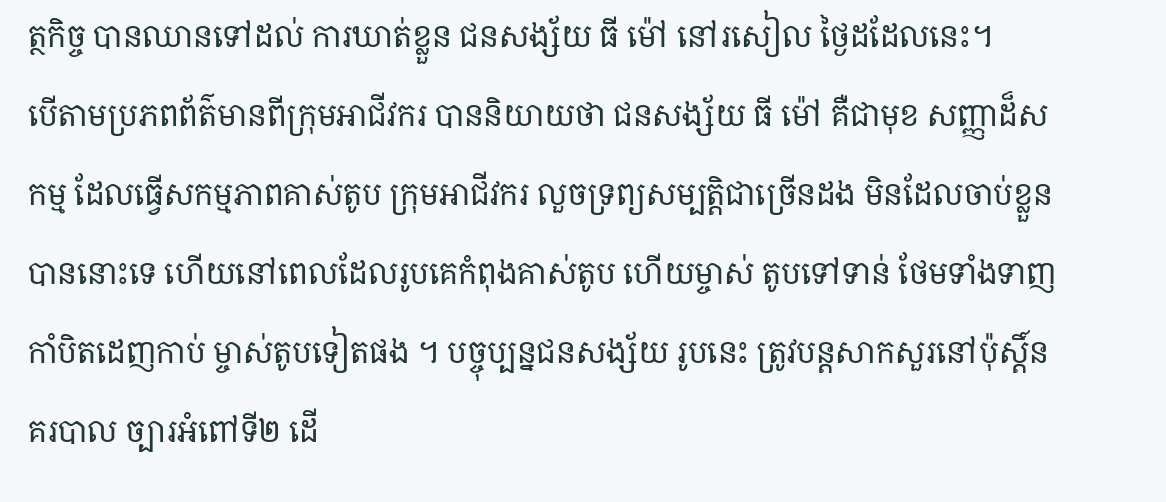ត្ថកិច្ច បានឈានទៅដល់ ការឃាត់ខ្លួន ជនសង្ស័យ ធី ម៉ៅ នៅរសៀល ថ្ងៃដដែលនេះ។
បើតាមប្រភពព័ត៌មានពីក្រុមអាជីវករ បាននិយាយថា ជនសង្ស័យ ធី ម៉ៅ គឺជាមុខ សញ្ញាដ៏សកម្ម ដែលធ្វើសកម្មភាពគាស់តូប ក្រុមអាជីវករ លួចទ្រព្យសម្បត្ដិជាច្រើនដង មិនដែលចាប់ខ្លួនបាននោះទេ ហើយនៅពេលដែលរូបគេកំពុងគាស់តូប ហើយម្ចាស់ តូបទៅទាន់ ថែមទាំងទាញកាំបិតដេញកាប់ ម្ចាស់តូបទៀតផង ។ បច្ចុប្បន្នជនសង្ស័យ រូបនេះ ត្រូវបន្ដសាកសួរនៅប៉ុស្ដិ៍នគរបាល ច្បារអំពៅទី២ ដើ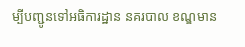ម្បីបញ្ជូនទៅអធិការដ្ឋាន នគរបាល ខណ្ឌមាន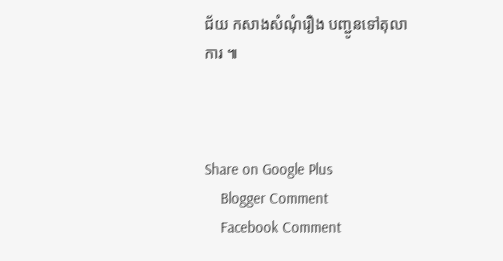ជ័យ កសាងសំណុំរឿង បញ្ជូនទៅតុលាការ ៕



Share on Google Plus
    Blogger Comment
    Facebook Comment